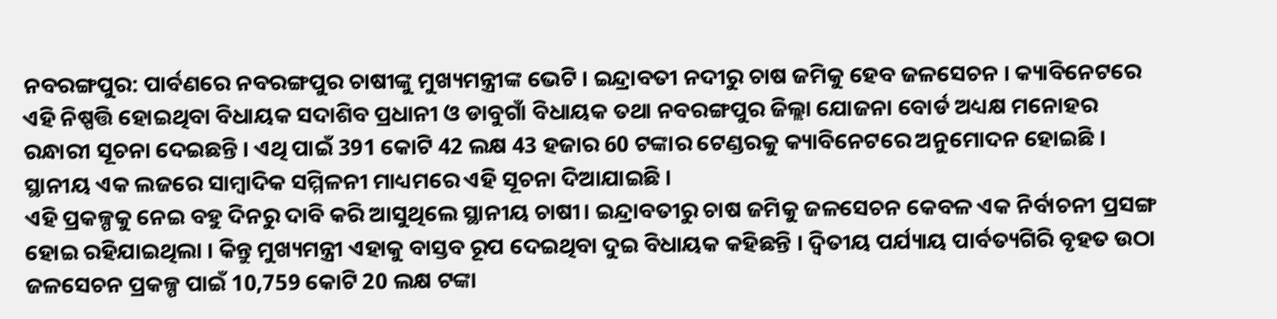ନବରଙ୍ଗପୁର: ପାର୍ବଣରେ ନବରଙ୍ଗପୁର ଚାଷୀଙ୍କୁ ମୁଖ୍ୟମନ୍ତ୍ରୀଙ୍କ ଭେଟି । ଇନ୍ଦ୍ରାବତୀ ନଦୀରୁ ଚାଷ ଜମିକୁ ହେବ ଜଳସେଚନ । କ୍ୟାବିନେଟରେ ଏହି ନିଷ୍ପତ୍ତି ହୋଇଥିବା ବିଧାୟକ ସଦାଶିବ ପ୍ରଧାନୀ ଓ ଡାବୁଗାଁ ବିଧାୟକ ତଥା ନବରଙ୍ଗପୁର ଜିଲ୍ଲା ଯୋଜନା ବୋର୍ଡ ଅଧ୍ୟକ୍ଷ ମନୋହର ରନ୍ଧାରୀ ସୂଚନା ଦେଇଛନ୍ତି । ଏଥି ପାଇଁ 391 କୋଟି 42 ଲକ୍ଷ 43 ହଜାର 60 ଟଙ୍କାର ଟେଣ୍ଡରକୁ କ୍ୟାବିନେଟରେ ଅନୁମୋଦନ ହୋଇଛି । ସ୍ଥାନୀୟ ଏକ ଲଜରେ ସାମ୍ବାଦିକ ସମ୍ମିଳନୀ ମାଧ୍ୟମରେ ଏହି ସୂଚନା ଦିଆଯାଇଛି ।
ଏହି ପ୍ରକଳ୍ପକୁ ନେଇ ବହୁ ଦିନରୁ ଦାବି କରି ଆସୁଥିଲେ ସ୍ଥାନୀୟ ଚାଷୀ। ଇନ୍ଦ୍ରାବତୀରୁ ଚାଷ ଜମିକୁ ଜଳସେଚନ କେବଳ ଏକ ନିର୍ବାଚନୀ ପ୍ରସଙ୍ଗ ହୋଇ ରହିଯାଇଥିଲା । କିନ୍ତୁ ମୁଖ୍ୟମନ୍ତ୍ରୀ ଏହାକୁ ବାସ୍ତବ ରୂପ ଦେଇଥିବା ଦୁଇ ବିଧାୟକ କହିଛନ୍ତି । ଦ୍ଵିତୀୟ ପର୍ଯ୍ୟାୟ ପାର୍ବତ୍ୟଗିରି ବୃହତ ଉଠା ଜଳସେଚନ ପ୍ରକଳ୍ପ ପାଇଁ 10,759 କୋଟି 20 ଲକ୍ଷ ଟଙ୍କା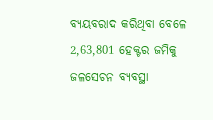ବ୍ୟୟବରାଦ କରିଥିବା ବେଳେ 2,63,801 ହେକ୍ଟର ଜମିକୁ ଜଳସେଚନ ବ୍ୟବସ୍ଥା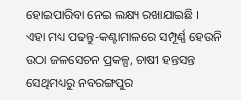ହୋଇପାରିବା ନେଇ ଲକ୍ଷ୍ୟ ରଖାଯାଇଛି ।
ଏହା ମଧ୍ୟ ପଢନ୍ତୁ-କଣ୍ଟାମାଳରେ ସମ୍ପୂର୍ଣ୍ଣ ହେଉନି ଉଠା ଜଳସେଚନ ପ୍ରକଳ୍ପ, ଚାଷୀ ହନ୍ତସନ୍ତ
ସେଥିମଧ୍ୟରୁ ନବରଙ୍ଗପୁର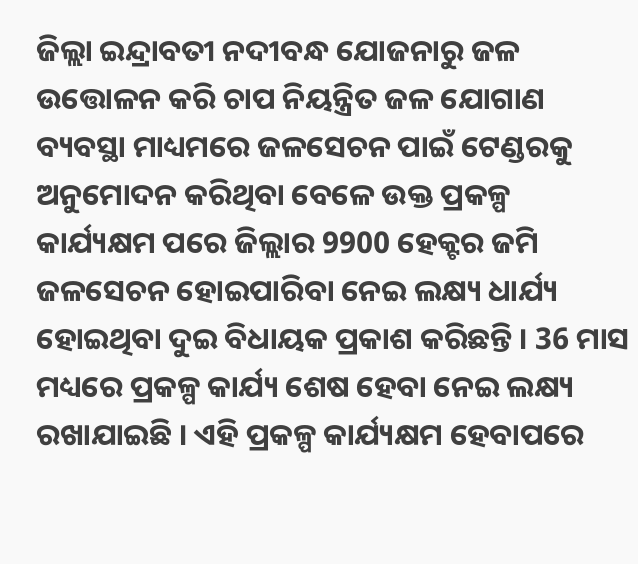ଜିଲ୍ଲା ଇନ୍ଦ୍ରାବତୀ ନଦୀବନ୍ଧ ଯୋଜନାରୁ ଜଳ ଉତ୍ତୋଳନ କରି ଚାପ ନିୟନ୍ତ୍ରିତ ଜଳ ଯୋଗାଣ ବ୍ୟବସ୍ଥା ମାଧ୍ୟମରେ ଜଳସେଚନ ପାଇଁ ଟେଣ୍ଡରକୁ ଅନୁମୋଦନ କରିଥିବା ବେଳେ ଉକ୍ତ ପ୍ରକଳ୍ପ କାର୍ଯ୍ୟକ୍ଷମ ପରେ ଜିଲ୍ଲାର 9900 ହେକ୍ଟର ଜମି ଜଳସେଚନ ହୋଇପାରିବା ନେଇ ଲକ୍ଷ୍ୟ ଧାର୍ଯ୍ୟ ହୋଇଥିବା ଦୁଇ ବିଧାୟକ ପ୍ରକାଶ କରିଛନ୍ତି । 36 ମାସ ମଧ୍ୟରେ ପ୍ରକଳ୍ପ କାର୍ଯ୍ୟ ଶେଷ ହେବା ନେଇ ଲକ୍ଷ୍ୟ ରଖାଯାଇଛି । ଏହି ପ୍ରକଳ୍ପ କାର୍ଯ୍ୟକ୍ଷମ ହେବାପରେ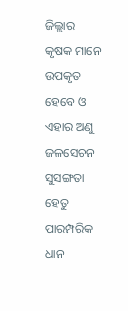ଜିଲ୍ଲାର କୃଷକ ମାନେ ଉପକୃତ ହେବେ ଓ ଏହାର ଅଣୁ ଜଳସେଚନ ସୁସଙ୍ଗତା ହେତୁ ପାରମ୍ପରିକ ଧାନ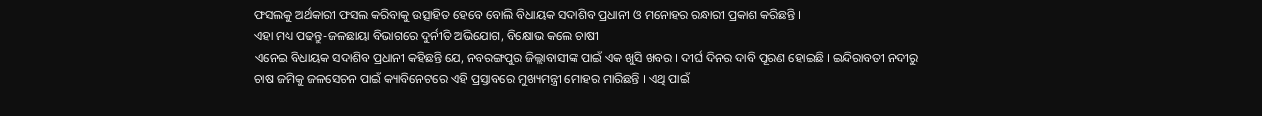ଫସଲକୁ ଅର୍ଥକାରୀ ଫସଲ କରିବାକୁ ଉତ୍ସାହିତ ହେବେ ବୋଲି ବିଧାୟକ ସଦାଶିବ ପ୍ରଧାନୀ ଓ ମନୋହର ରନ୍ଧାରୀ ପ୍ରକାଶ କରିଛନ୍ତି ।
ଏହା ମଧ୍ୟ ପଢନ୍ତୁ-ଜଳଛାୟା ବିଭାଗରେ ଦୁର୍ନୀତି ଅଭିଯୋଗ, ବିକ୍ଷୋଭ କଲେ ଚାଷୀ
ଏନେଇ ବିଧାୟକ ସଦାଶିବ ପ୍ରଧାନୀ କହିଛନ୍ତି ଯେ, ନବରଙ୍ଗପୁର ଜିଲ୍ଲାବାସୀଙ୍କ ପାଇଁ ଏକ ଖୁସି ଖବର । ଦୀର୍ଘ ଦିନର ଦାବି ପୂରଣ ହୋଇଛି । ଇନ୍ଦିରାବତୀ ନଦୀରୁ ଚାଷ ଜମିକୁ ଜଳସେଚନ ପାଇଁ କ୍ୟାବିନେଟରେ ଏହି ପ୍ରସ୍ତାବରେ ମୁଖ୍ୟମନ୍ତ୍ରୀ ମୋହର ମାରିଛନ୍ତି । ଏଥି ପାଇଁ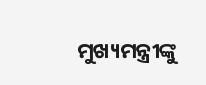ମୁଖ୍ୟମନ୍ତ୍ରୀଙ୍କୁ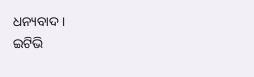ଧନ୍ୟବାଦ ।
ଇଟିଭି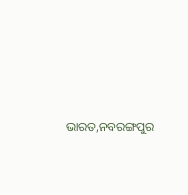ଭାରତ,ନବରଙ୍ଗପୁର